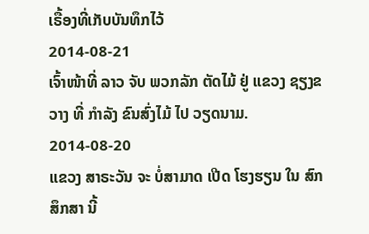ເຣື້ອງທີ່ເກັບບັນທຶກໄວ້
2014-08-21
ເຈົ້າໜ້າທີ່ ລາວ ຈັບ ພວກລັກ ຕັດໄມ້ ຢູ່ ແຂວງ ຊຽງຂວາງ ທີ່ ກໍາລັງ ຂົນສົ່ງໄມ້ ໄປ ວຽດນາມ.
2014-08-20
ແຂວງ ສາຣະວັນ ຈະ ບໍ່ສາມາດ ເປີດ ໂຮງຮຽນ ໃນ ສົກສຶກສາ ນີ້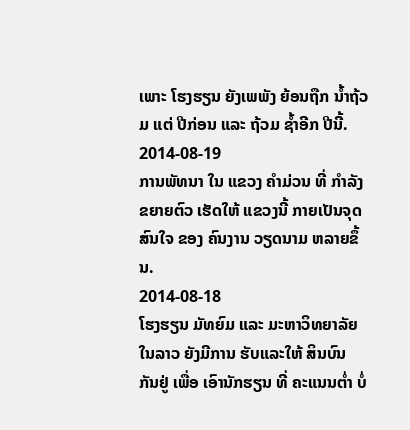ເພາະ ໂຮງຮຽນ ຍັງເພພັງ ຍ້ອນຖືກ ນໍ້າຖ້ວມ ແຕ່ ປີກ່ອນ ແລະ ຖ້ວມ ຊໍ້າອີກ ປີນີ້.
2014-08-19
ການພັທນາ ໃນ ແຂວງ ຄໍາມ່ວນ ທີ່ ກໍາລັງ ຂຍາຍຕົວ ເຮັດໃຫ້ ແຂວງນີ້ ກາຍເປັນຈຸດ ສົນໃຈ ຂອງ ຄົນງານ ວຽດນາມ ຫລາຍຂຶ້ນ.
2014-08-18
ໂຮງຮຽນ ມັທຍົມ ແລະ ມະຫາວິທຍາລັຍ ໃນລາວ ຍັງມີການ ຮັບແລະໃຫ້ ສິນບົນ ກັນຢູ່ ເພື່ອ ເອົານັກຮຽນ ທີ່ ຄະແນນຕໍ່າ ບໍ່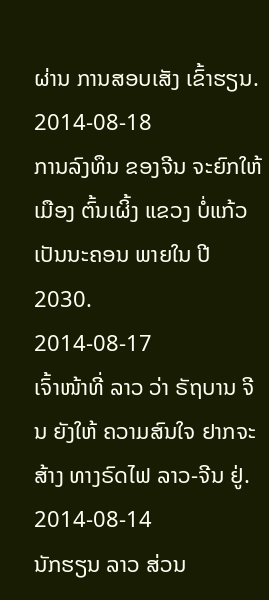ຜ່ານ ການສອບເສັງ ເຂົ້າຮຽນ.
2014-08-18
ການລົງທຶນ ຂອງຈີນ ຈະຍົກໃຫ້ ເມືອງ ຕົ້ນເຜິ້ງ ແຂວງ ບໍ່ແກ້ວ ເປັນນະຄອນ ພາຍໃນ ປີ 2030.
2014-08-17
ເຈົ້າໜ້າທີ່ ລາວ ວ່າ ຣັຖບານ ຈີນ ຍັງໃຫ້ ຄວາມສົນໃຈ ຢາກຈະສ້າງ ທາງຣົດໄຟ ລາວ-ຈີນ ຢູ່.
2014-08-14
ນັກຮຽນ ລາວ ສ່ວນ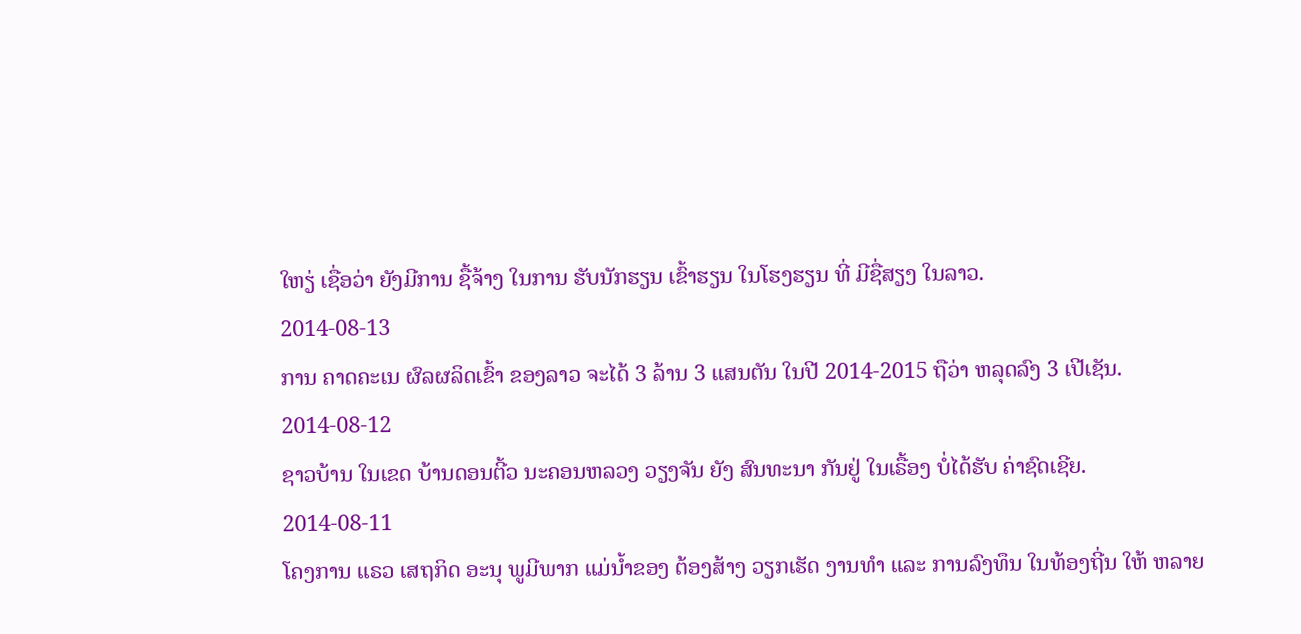ໃຫຽ່ ເຊື່ອວ່າ ຍັງມີການ ຊື້ຈ້າງ ໃນການ ຮັບນັກຮຽນ ເຂົ້າຮຽນ ໃນໂຮງຮຽນ ທີ່ ມີຊື່ສຽງ ໃນລາວ.
2014-08-13
ການ ຄາດຄະເນ ຜົລຜລິດເຂົ້າ ຂອງລາວ ຈະໄດ້ 3 ລ້ານ 3 ແສນຕັນ ໃນປີ 2014-2015 ຖືວ່າ ຫລຸດລົງ 3 ເປີເຊັນ.
2014-08-12
ຊາວບ້ານ ໃນເຂດ ບ້ານດອນຕີ້ວ ນະຄອນຫລວງ ວຽງຈັນ ຍັງ ສົນທະນາ ກັນຢູ່ ໃນເຣື້ອງ ບໍ່ໄດ້ຮັບ ຄ່າຊົດເຊີຍ.
2014-08-11
ໂຄງການ ແຣວ ເສຖກິດ ອະນຸ ພູມີພາກ ແມ່ນ້ຳຂອງ ຕ້ອງສ້າງ ວຽກເຮັດ ງານທຳ ແລະ ການລົງທຶນ ໃນທ້ອງຖີ່ນ ໃຫ້ ຫລາຍ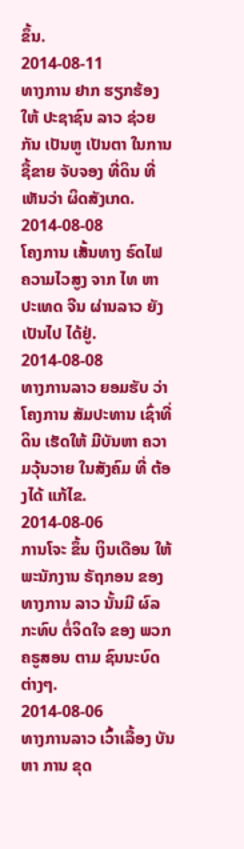ຂຶ້ນ.
2014-08-11
ທາງການ ຢາກ ຮຽກຮ້ອງ ໃຫ້ ປະຊາຊົນ ລາວ ຊ່ວຍກັນ ເປັນຫູ ເປັນຕາ ໃນການ ຊື້ຂາຍ ຈັບຈອງ ທີ່ດິນ ທີ່ເຫັນວ່າ ຜິດສັງເກດ.
2014-08-08
ໂຄງການ ເສັ້ນທາງ ຣົດໄຟ ຄວາມໄວສູງ ຈາກ ໄທ ຫາ ປະເທດ ຈີນ ຜ່ານລາວ ຍັງເປັນໄປ ໄດ້ຢູ່.
2014-08-08
ທາງການລາວ ຍອມຮັບ ວ່າ ໂຄງການ ສັມປະທານ ເຊົ່າທີ່ດິນ ເຮັດໃຫ້ ມີບັນຫາ ຄວາມວຸ້ນວາຍ ໃນສັງຄົມ ທີ່ ຕ້ອງໄດ້ ແກ້ໄຂ.
2014-08-06
ການໂຈະ ຂຶ້ນ ເງິນເດືອນ ໃຫ້ ພະນັກງານ ຣັຖກອນ ຂອງ ທາງການ ລາວ ນັ້ນມີ ຜົລກະທົບ ຕໍ່ຈິດໃຈ ຂອງ ພວກຄຣູສອນ ຕາມ ຊົນນະບົດ ຕ່າງໆ.
2014-08-06
ທາງການລາວ ເວົ້າເລື້ອງ ບັນຫາ ການ ຂຸດ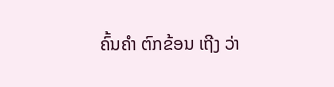ຄົ້ນຄຳ ຕົກຂ້ອນ ເຖີງ ວ່າ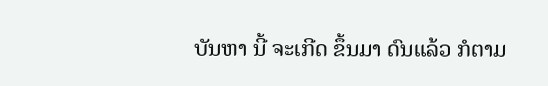ບັນຫາ ນີ້ ຈະເກີດ ຂຶ້ນມາ ດົນແລ້ວ ກໍຕາມ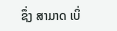ຊຶ່ງ ສາມາດ ເບິ່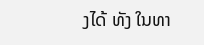ງໄດ້ ທັງ ໃນທາ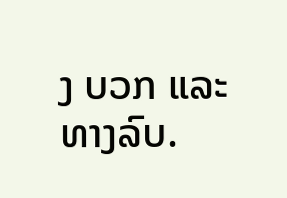ງ ບວກ ແລະ ທາງລົບ.